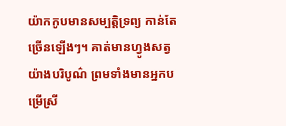យ៉ាកកូបមានសម្បត្តិទ្រព្យ កាន់តែច្រើនឡើងៗ។ គាត់មានហ្វូងសត្វយ៉ាងបរិបូណ៌ ព្រមទាំងមានអ្នកបម្រើស្រី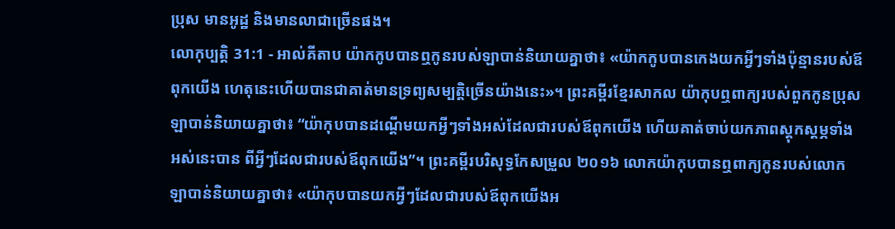ប្រុស មានអូដ្ឋ និងមានលាជាច្រើនផង។
លោកុប្បត្តិ 31:1 - អាល់គីតាប យ៉ាកកូបបានឮកូនរបស់ឡាបាន់និយាយគ្នាថា៖ «យ៉ាកកូបបានកេងយកអ្វីៗទាំងប៉ុន្មានរបស់ឪពុកយើង ហេតុនេះហើយបានជាគាត់មានទ្រព្យសម្បត្តិច្រើនយ៉ាងនេះ»។ ព្រះគម្ពីរខ្មែរសាកល យ៉ាកុបឮពាក្យរបស់ពួកកូនប្រុសឡាបាន់និយាយគ្នាថា៖ “យ៉ាកុបបានដណ្ដើមយកអ្វីៗទាំងអស់ដែលជារបស់ឪពុកយើង ហើយគាត់ចាប់យកភាពស្ដុកស្ដម្ភទាំងអស់នេះបាន ពីអ្វីៗដែលជារបស់ឪពុកយើង”។ ព្រះគម្ពីរបរិសុទ្ធកែសម្រួល ២០១៦ លោកយ៉ាកុបបានឮពាក្យកូនរបស់លោកឡាបាន់និយាយគ្នាថា៖ «យ៉ាកុបបានយកអ្វីៗដែលជារបស់ឪពុកយើងអ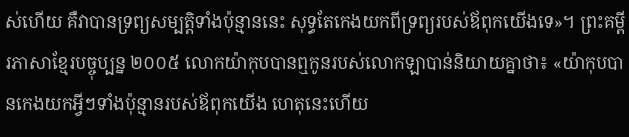ស់ហើយ គឺវាបានទ្រព្យសម្បត្តិទាំងប៉ុន្មាននេះ សុទ្ធតែកេងយកពីទ្រព្យរបស់ឪពុកយើងទេ»។ ព្រះគម្ពីរភាសាខ្មែរបច្ចុប្បន្ន ២០០៥ លោកយ៉ាកុបបានឮកូនរបស់លោកឡាបាន់និយាយគ្នាថា៖ «យ៉ាកុបបានកេងយកអ្វីៗទាំងប៉ុន្មានរបស់ឪពុកយើង ហេតុនេះហើយ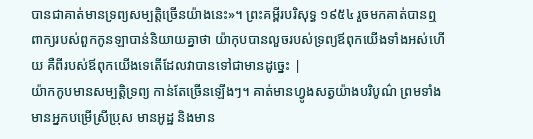បានជាគាត់មានទ្រព្យសម្បត្តិច្រើនយ៉ាងនេះ»។ ព្រះគម្ពីរបរិសុទ្ធ ១៩៥៤ រួចមកគាត់បានឮពាក្យរបស់ពួកកូនឡាបាន់និយាយគ្នាថា យ៉ាកុបបានលួចរបស់ទ្រព្យឪពុកយើងទាំងអស់ហើយ គឺពីរបស់ឪពុកយើងទេតើដែលវាបានទៅជាមានដូច្នេះ |
យ៉ាកកូបមានសម្បត្តិទ្រព្យ កាន់តែច្រើនឡើងៗ។ គាត់មានហ្វូងសត្វយ៉ាងបរិបូណ៌ ព្រមទាំងមានអ្នកបម្រើស្រីប្រុស មានអូដ្ឋ និងមាន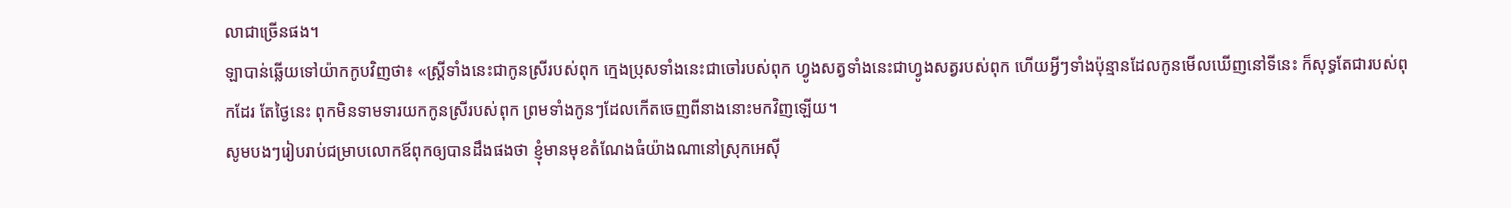លាជាច្រើនផង។
ឡាបាន់ឆ្លើយទៅយ៉ាកកូបវិញថា៖ «ស្ត្រីទាំងនេះជាកូនស្រីរបស់ពុក ក្មេងប្រុសទាំងនេះជាចៅរបស់ពុក ហ្វូងសត្វទាំងនេះជាហ្វូងសត្វរបស់ពុក ហើយអ្វីៗទាំងប៉ុន្មានដែលកូនមើលឃើញនៅទីនេះ ក៏សុទ្ធតែជារបស់ពុកដែរ តែថ្ងៃនេះ ពុកមិនទាមទារយកកូនស្រីរបស់ពុក ព្រមទាំងកូនៗដែលកើតចេញពីនាងនោះមកវិញឡើយ។
សូមបងៗរៀបរាប់ជម្រាបលោកឪពុកឲ្យបានដឹងផងថា ខ្ញុំមានមុខតំណែងធំយ៉ាងណានៅស្រុកអេស៊ី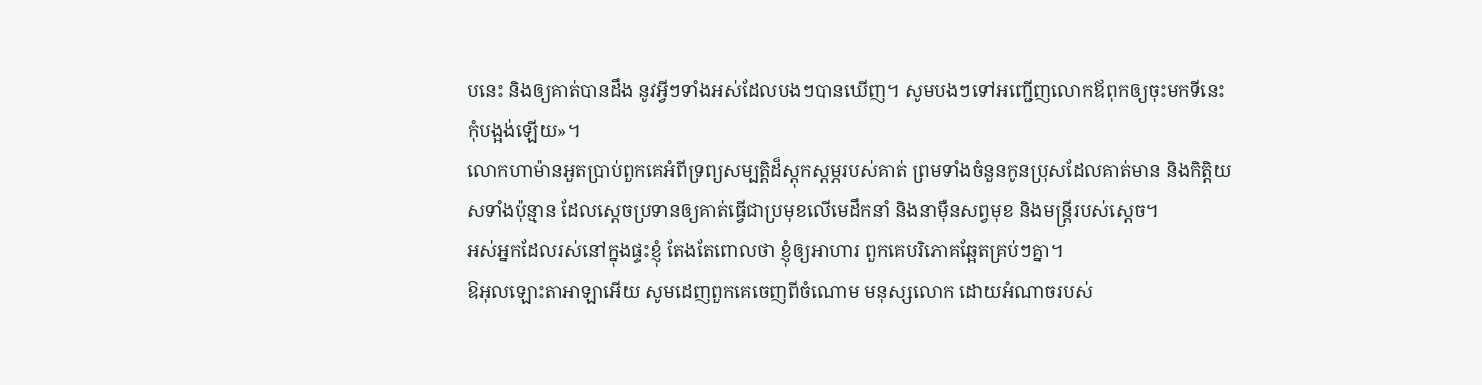បនេះ និងឲ្យគាត់បានដឹង នូវអ្វីៗទាំងអស់ដែលបងៗបានឃើញ។ សូមបងៗទៅអញ្ជើញលោកឪពុកឲ្យចុះមកទីនេះ កុំបង្អង់ឡើយ»។
លោកហាម៉ានអួតប្រាប់ពួកគេអំពីទ្រព្យសម្បត្តិដ៏ស្ដុកស្ដម្ភរបស់គាត់ ព្រមទាំងចំនួនកូនប្រុសដែលគាត់មាន និងកិត្តិយសទាំងប៉ុន្មាន ដែលស្ដេចប្រទានឲ្យគាត់ធ្វើជាប្រមុខលើមេដឹកនាំ និងនាម៉ឺនសព្វមុខ និងមន្ត្រីរបស់ស្ដេច។
អស់អ្នកដែលរស់នៅក្នុងផ្ទះខ្ញុំ តែងតែពោលថា ខ្ញុំឲ្យអាហារ ពួកគេបរិភោគឆ្អែតគ្រប់ៗគ្នា។
ឱអុលឡោះតាអាឡាអើយ សូមដេញពួកគេចេញពីចំណោម មនុស្សលោក ដោយអំណាចរបស់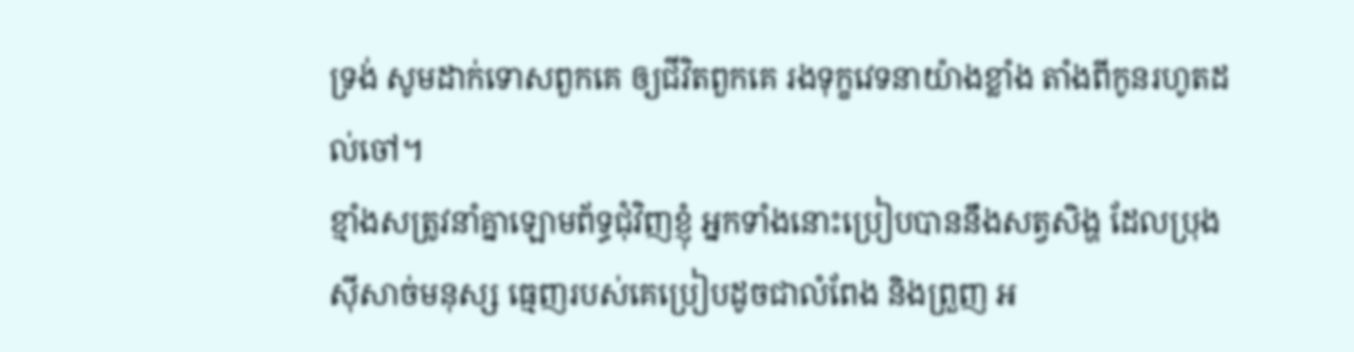ទ្រង់ សូមដាក់ទោសពួកគេ ឲ្យជីវិតពួកគេ រងទុក្ខវេទនាយ៉ាងខ្លាំង តាំងពីកូនរហូតដល់ចៅ។
ខ្មាំងសត្រូវនាំគ្នាឡោមព័ទ្ធជុំវិញខ្ញុំ អ្នកទាំងនោះប្រៀបបាននឹងសត្វសិង្ហ ដែលប្រុងស៊ីសាច់មនុស្ស ធ្មេញរបស់គេប្រៀបដូចជាលំពែង និងព្រួញ អ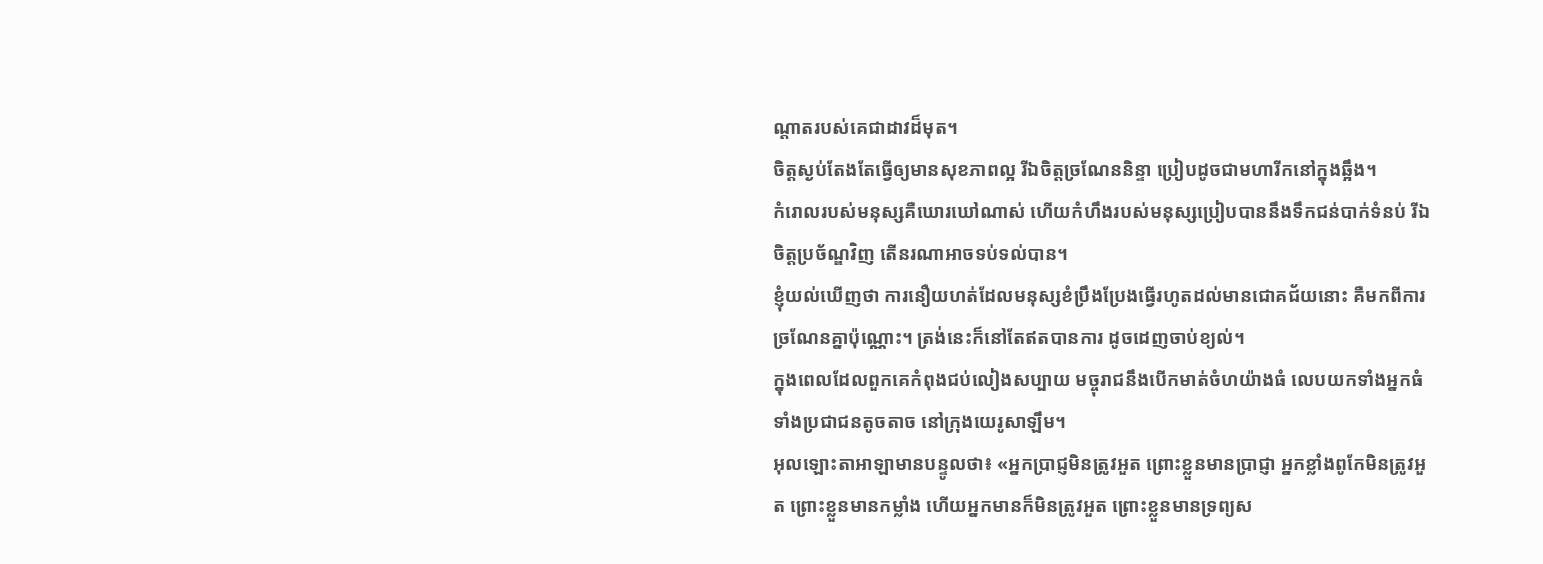ណ្ដាតរបស់គេជាដាវដ៏មុត។
ចិត្តស្ងប់តែងតែធ្វើឲ្យមានសុខភាពល្អ រីឯចិត្តច្រណែននិន្ទា ប្រៀបដូចជាមហារីកនៅក្នុងឆ្អឹង។
កំរោលរបស់មនុស្សគឺឃោរឃៅណាស់ ហើយកំហឹងរបស់មនុស្សប្រៀបបាននឹងទឹកជន់បាក់ទំនប់ រីឯចិត្តប្រច័ណ្ឌវិញ តើនរណាអាចទប់ទល់បាន។
ខ្ញុំយល់ឃើញថា ការនឿយហត់ដែលមនុស្សខំប្រឹងប្រែងធ្វើរហូតដល់មានជោគជ័យនោះ គឺមកពីការច្រណែនគ្នាប៉ុណ្ណោះ។ ត្រង់នេះក៏នៅតែឥតបានការ ដូចដេញចាប់ខ្យល់។
ក្នុងពេលដែលពួកគេកំពុងជប់លៀងសប្បាយ មច្ចុរាជនឹងបើកមាត់ចំហយ៉ាងធំ លេបយកទាំងអ្នកធំ ទាំងប្រជាជនតូចតាច នៅក្រុងយេរូសាឡឹម។
អុលឡោះតាអាឡាមានបន្ទូលថា៖ «អ្នកប្រាជ្ញមិនត្រូវអួត ព្រោះខ្លួនមានប្រាជ្ញា អ្នកខ្លាំងពូកែមិនត្រូវអួត ព្រោះខ្លួនមានកម្លាំង ហើយអ្នកមានក៏មិនត្រូវអួត ព្រោះខ្លួនមានទ្រព្យស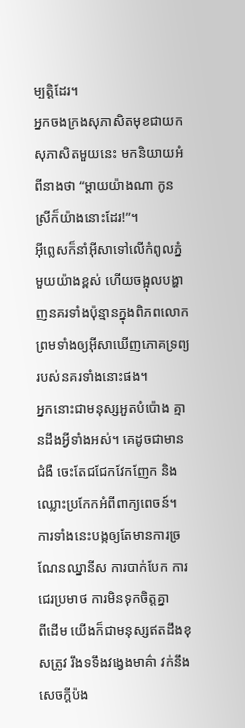ម្បត្តិដែរ។
អ្នកចងក្រងសុភាសិតមុខជាយកសុភាសិតមួយនេះ មកនិយាយអំពីនាងថា “ម្ដាយយ៉ាងណា កូនស្រីក៏យ៉ាងនោះដែរ!”។
អ៊ីព្លេសក៏នាំអ៊ីសាទៅលើកំពូលភ្នំមួយយ៉ាងខ្ពស់ ហើយចង្អុលបង្ហាញនគរទាំងប៉ុន្មានក្នុងពិភពលោក ព្រមទាំងឲ្យអ៊ីសាឃើញភោគទ្រព្យរបស់នគរទាំងនោះផង។
អ្នកនោះជាមនុស្សអួតបំប៉ោង គ្មានដឹងអ្វីទាំងអស់។ គេដូចជាមានជំងឺ ចេះតែជជែកវែកញែក និងឈ្លោះប្រកែកអំពីពាក្យពេចន៍។ ការទាំងនេះបង្កឲ្យតែមានការច្រណែនឈ្នានីស ការបាក់បែក ការជេរប្រមាថ ការមិនទុកចិត្ដគ្នា
ពីដើម យើងក៏ជាមនុស្សឥតដឹងខុសត្រូវ រឹងទទឹងវង្វេងមាគ៌ា វក់នឹងសេចក្ដីប៉ង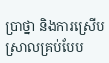ប្រាថ្នា និងការស្រើបស្រាលគ្រប់បែប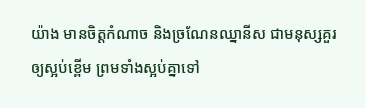យ៉ាង មានចិត្ដកំណាច និងច្រណែនឈ្នានីស ជាមនុស្សគួរឲ្យស្អប់ខ្ពើម ព្រមទាំងស្អប់គ្នាទៅ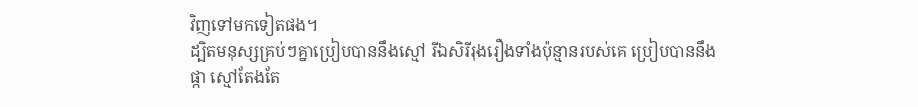វិញទៅមកទៀតផង។
ដ្បិតមនុស្សគ្រប់ៗគ្នាប្រៀបបាននឹងស្មៅ រីឯសិរីរុងរឿងទាំងប៉ុន្មានរបស់គេ ប្រៀបបាននឹងផ្កា ស្មៅតែងតែ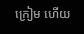ក្រៀម ហើយ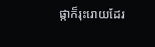ផ្កាក៏រុះរោយដែរ